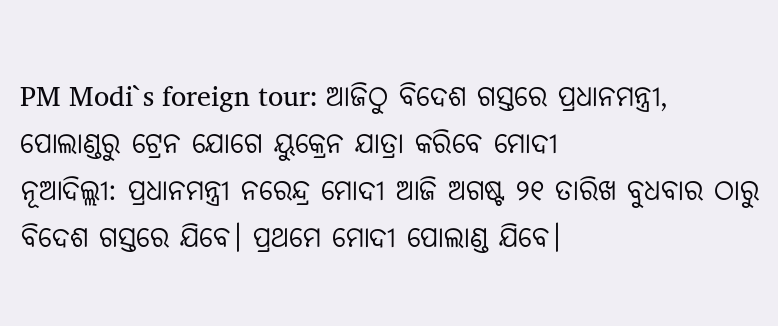PM Modi`s foreign tour: ଆଜିଠୁ ବିଦେଶ ଗସ୍ତରେ ପ୍ରଧାନମନ୍ତ୍ରୀ, ପୋଲାଣ୍ଡରୁ ଟ୍ରେନ ଯୋଗେ ୟୁକ୍ରେନ ଯାତ୍ରା କରିବେ ମୋଦୀ
ନୂଆଦିଲ୍ଲୀ: ପ୍ରଧାନମନ୍ତ୍ରୀ ନରେନ୍ଦ୍ର ମୋଦୀ ଆଜି ଅଗଷ୍ଟ ୨୧ ତାରିଖ ବୁଧବାର ଠାରୁ ବିଦେଶ ଗସ୍ତରେ ଯିବେ। ପ୍ରଥମେ ମୋଦୀ ପୋଲାଣ୍ଡ ଯିବେ।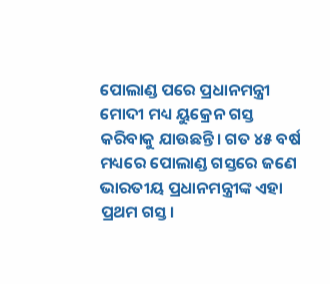ପୋଲାଣ୍ଡ ପରେ ପ୍ରଧାନମନ୍ତ୍ରୀ ମୋଦୀ ମଧ୍ୟ ୟୁକ୍ରେନ ଗସ୍ତ କରିବାକୁ ଯାଉଛନ୍ତି। ଗତ ୪୫ ବର୍ଷ ମଧ୍ୟରେ ପୋଲାଣ୍ଡ ଗସ୍ତରେ ଜଣେ ଭାରତୀୟ ପ୍ରଧାନମନ୍ତ୍ରୀଙ୍କ ଏହା ପ୍ରଥମ ଗସ୍ତ।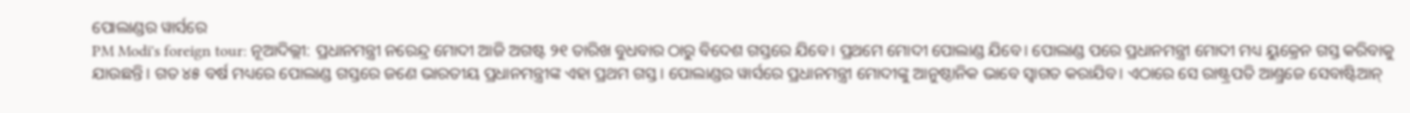ପୋଲାଣ୍ଡର ୱାର୍ସରେ
PM Modi's foreign tour: ନୂଆଦିଲ୍ଲୀ: ପ୍ରଧାନମନ୍ତ୍ରୀ ନରେନ୍ଦ୍ର ମୋଦୀ ଆଜି ଅଗଷ୍ଟ ୨୧ ତାରିଖ ବୁଧବାର ଠାରୁ ବିଦେଶ ଗସ୍ତରେ ଯିବେ। ପ୍ରଥମେ ମୋଦୀ ପୋଲାଣ୍ଡ ଯିବେ। ପୋଲାଣ୍ଡ ପରେ ପ୍ରଧାନମନ୍ତ୍ରୀ ମୋଦୀ ମଧ୍ୟ ୟୁକ୍ରେନ ଗସ୍ତ କରିବାକୁ ଯାଉଛନ୍ତି। ଗତ ୪୫ ବର୍ଷ ମଧ୍ୟରେ ପୋଲାଣ୍ଡ ଗସ୍ତରେ ଜଣେ ଭାରତୀୟ ପ୍ରଧାନମନ୍ତ୍ରୀଙ୍କ ଏହା ପ୍ରଥମ ଗସ୍ତ। ପୋଲାଣ୍ଡର ୱାର୍ସରେ ପ୍ରଧାନମନ୍ତ୍ରୀ ମୋଦୀଙ୍କୁ ଆନୁଷ୍ଠାନିକ ଭାବେ ସ୍ୱାଗତ କରାଯିବ। ଏଠାରେ ସେ ରାଷ୍ଟ୍ରପତି ଆଣ୍ଡ୍ରଜେ ସେବାଷ୍ଟିଆନ୍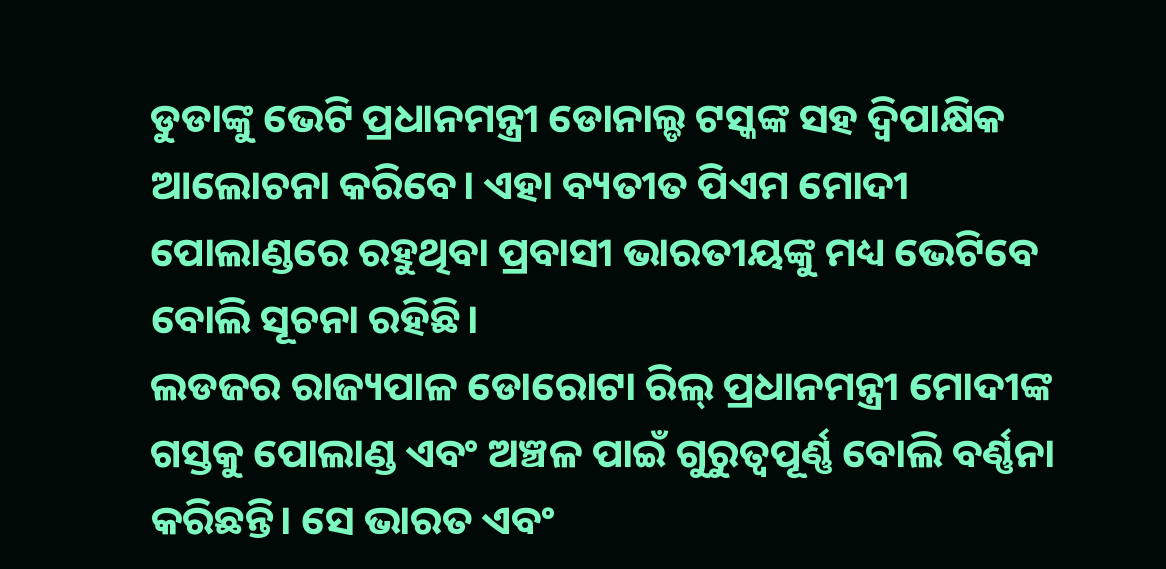ଡୁଡାଙ୍କୁ ଭେଟି ପ୍ରଧାନମନ୍ତ୍ରୀ ଡୋନାଲ୍ଡ ଟସ୍କଙ୍କ ସହ ଦ୍ୱିପାକ୍ଷିକ ଆଲୋଚନା କରିବେ। ଏହା ବ୍ୟତୀତ ପିଏମ ମୋଦୀ ପୋଲାଣ୍ଡରେ ରହୁଥିବା ପ୍ରବାସୀ ଭାରତୀୟଙ୍କୁ ମଧ୍ୟ ଭେଟିବେ ବୋଲି ସୂଚନା ରହିଛି।
ଲଡଜର ରାଜ୍ୟପାଳ ଡୋରୋଟା ରିଲ୍ ପ୍ରଧାନମନ୍ତ୍ରୀ ମୋଦୀଙ୍କ ଗସ୍ତକୁ ପୋଲାଣ୍ଡ ଏବଂ ଅଞ୍ଚଳ ପାଇଁ ଗୁରୁତ୍ୱପୂର୍ଣ୍ଣ ବୋଲି ବର୍ଣ୍ଣନା କରିଛନ୍ତି। ସେ ଭାରତ ଏବଂ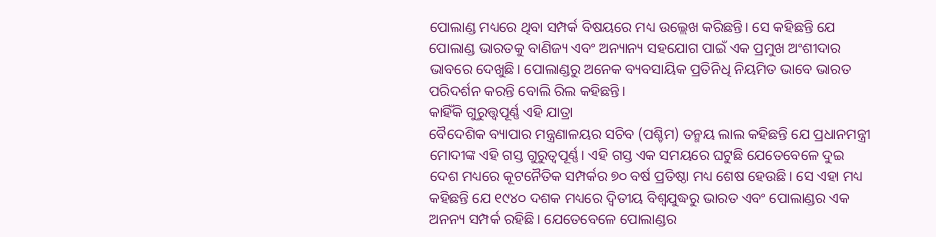ପୋଲାଣ୍ଡ ମଧ୍ୟରେ ଥିବା ସମ୍ପର୍କ ବିଷୟରେ ମଧ୍ୟ ଉଲ୍ଲେଖ କରିଛନ୍ତି। ସେ କହିଛନ୍ତି ଯେ ପୋଲାଣ୍ଡ ଭାରତକୁ ବାଣିଜ୍ୟ ଏବଂ ଅନ୍ୟାନ୍ୟ ସହଯୋଗ ପାଇଁ ଏକ ପ୍ରମୁଖ ଅଂଶୀଦାର ଭାବରେ ଦେଖୁଛି। ପୋଲାଣ୍ଡରୁ ଅନେକ ବ୍ୟବସାୟିକ ପ୍ରତିନିଧି ନିୟମିତ ଭାବେ ଭାରତ ପରିଦର୍ଶନ କରନ୍ତି ବୋଲି ରିଲ କହିଛନ୍ତି।
କାହିଁକି ଗୁରୁତ୍ତ୍ୱପୂର୍ଣ୍ଣ ଏହି ଯାତ୍ରା
ବୈଦେଶିକ ବ୍ୟାପାର ମନ୍ତ୍ରଣାଳୟର ସଚିବ (ପଶ୍ଚିମ) ତନ୍ମୟ ଲାଲ କହିଛନ୍ତି ଯେ ପ୍ରଧାନମନ୍ତ୍ରୀ ମୋଦୀଙ୍କ ଏହି ଗସ୍ତ ଗୁରୁତ୍ୱପୂର୍ଣ୍ଣ। ଏହି ଗସ୍ତ ଏକ ସମୟରେ ଘଟୁଛି ଯେତେବେଳେ ଦୁଇ ଦେଶ ମଧ୍ୟରେ କୂଟନୈତିକ ସମ୍ପର୍କର ୭୦ ବର୍ଷ ପ୍ରତିଷ୍ଠା ମଧ୍ୟ ଶେଷ ହେଉଛି। ସେ ଏହା ମଧ୍ୟ କହିଛନ୍ତି ଯେ ୧୯୪୦ ଦଶକ ମଧ୍ୟରେ ଦ୍ୱିତୀୟ ବିଶ୍ୱଯୁଦ୍ଧରୁ ଭାରତ ଏବଂ ପୋଲାଣ୍ଡର ଏକ ଅନନ୍ୟ ସମ୍ପର୍କ ରହିଛି। ଯେତେବେଳେ ପୋଲାଣ୍ଡର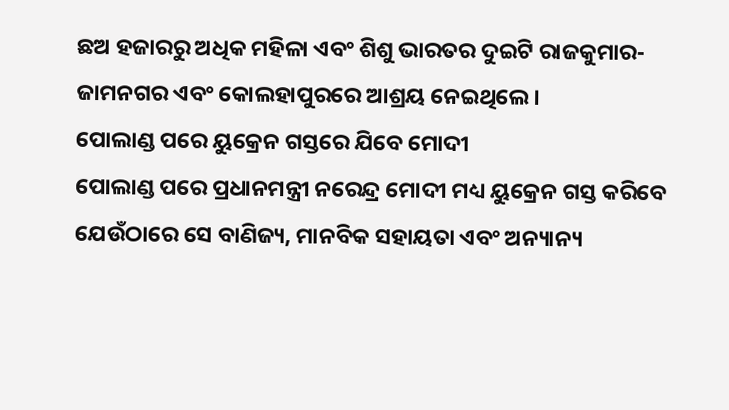ଛଅ ହଜାରରୁ ଅଧିକ ମହିଳା ଏବଂ ଶିଶୁ ଭାରତର ଦୁଇଟି ରାଜକୁମାର-ଜାମନଗର ଏବଂ କୋଲହାପୁରରେ ଆଶ୍ରୟ ନେଇଥିଲେ।
ପୋଲାଣ୍ଡ ପରେ ୟୁକ୍ରେନ ଗସ୍ତରେ ଯିବେ ମୋଦୀ
ପୋଲାଣ୍ଡ ପରେ ପ୍ରଧାନମନ୍ତ୍ରୀ ନରେନ୍ଦ୍ର ମୋଦୀ ମଧ୍ୟ ୟୁକ୍ରେନ ଗସ୍ତ କରିବେ ଯେଉଁଠାରେ ସେ ବାଣିଜ୍ୟ, ମାନବିକ ସହାୟତା ଏବଂ ଅନ୍ୟାନ୍ୟ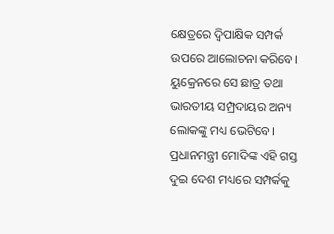କ୍ଷେତ୍ରରେ ଦ୍ୱିପାକ୍ଷିକ ସମ୍ପର୍କ ଉପରେ ଆଲୋଚନା କରିବେ। ୟୁକ୍ରେନରେ ସେ ଛାତ୍ର ତଥା ଭାରତୀୟ ସମ୍ପ୍ରଦାୟର ଅନ୍ୟ ଲୋକଙ୍କୁ ମଧ୍ୟ ଭେଟିବେ। ପ୍ରଧାନମନ୍ତ୍ରୀ ମୋଦିଙ୍କ ଏହି ଗସ୍ତ ଦୁଇ ଦେଶ ମଧ୍ୟରେ ସମ୍ପର୍କକୁ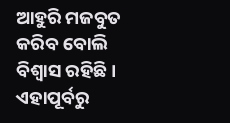ଆହୁରି ମଜବୁତ କରିବ ବୋଲି ବିଶ୍ୱାସ ରହିଛି। ଏହାପୂର୍ବରୁ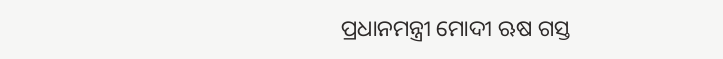ପ୍ରଧାନମନ୍ତ୍ରୀ ମୋଦୀ ଋଷ ଗସ୍ତ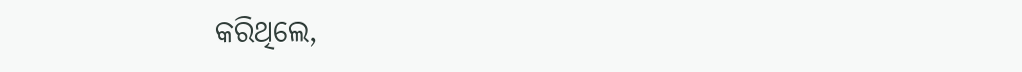କରିଥିଲେ,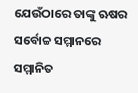ଯେଉଁଠାରେ ତାଙ୍କୁ ଋଷର ସର୍ବୋଚ୍ଚ ସମ୍ମାନରେ ସମ୍ମାନିତ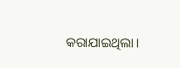କରାଯାଇଥିଲା।